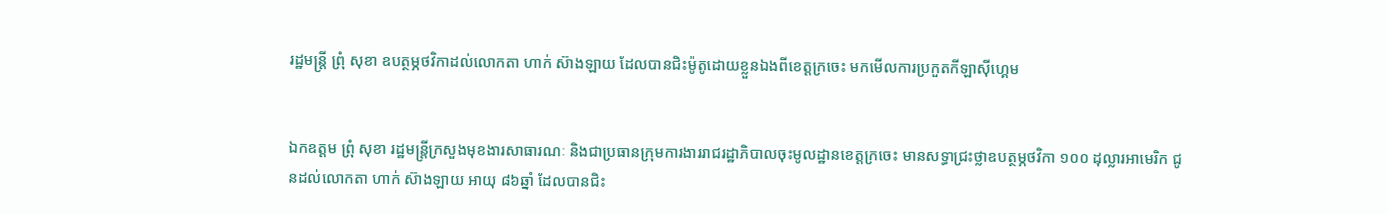រដ្ឋមន្ត្រី ព្រុំ សុខា ឧបត្ថម្ភថវិកាដល់លោកតា ហាក់ ស៊ាងឡាយ ដែលបានជិះម៉ូតូដោយខ្លួនឯងពីខេត្តក្រចេះ មកមើលការប្រកួតកីឡាស៊ីហ្គេម


ឯកឧត្តម ព្រុំ សុខា រដ្ឋមន្ត្រីក្រសួងមុខងារសាធារណៈ និងជាប្រធានក្រុមការងាររាជរដ្ឋាភិបាលចុះមូលដ្ឋានខេត្តក្រចេះ មានសទ្ធាជ្រះថ្លាឧបត្ថម្ភថវិកា ១០០ ដុល្លារអាមេរិក ជូនដល់លោកតា ហាក់ ស៊ាងឡាយ អាយុ ៨៦ឆ្នាំ ដែលបានជិះ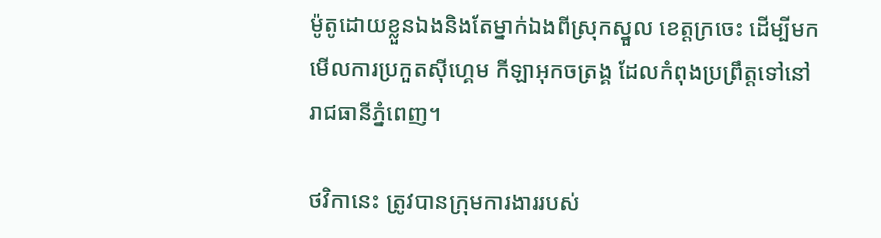ម៉ូតូដោយខ្លួនឯងនិងតែម្នាក់ឯងពីស្រុកស្នួល ខេត្តក្រចេះ ដើម្បីមកមើលការប្រកួតស៊ីហ្គេម កីឡាអុកចត្រង្គ ដែលកំពុងប្រព្រឹត្តទៅនៅរាជធានីភ្នំពេញ។

ថវិកានេះ ត្រូវបានក្រុមការងាររបស់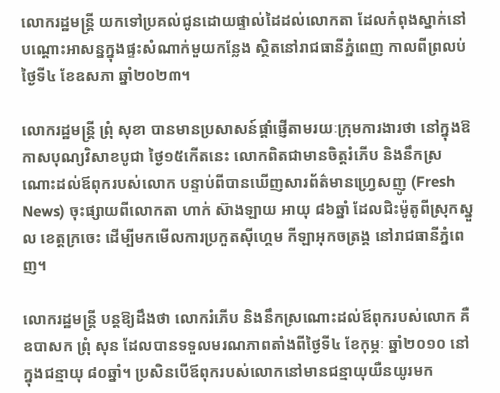លោករដ្ឋមន្ត្រី យកទៅប្រគល់ជូនដោយផ្ទាល់ដៃដល់លោកតា ដែលកំពុងស្នាក់នៅបណ្តោះអាសន្នក្នុងផ្ទះសំណាក់មួយកន្លែង ស្ថិតនៅរាជធានីភ្នំពេញ កាលពីព្រលប់ថ្ងៃទី៤ ខែឧសភា ឆ្នាំ២០២៣។

លោករដ្ឋមន្ត្រី ព្រុំ សុខា បានមានប្រសាសន៍ផ្តាំផ្ញើតាមរយៈក្រុមការងារថា នៅក្នុងឱកាសបុណ្យវិសាខបូជា ថ្ងៃ១៥កើតនេះ លោកពិតជាមានចិត្តរំភើប និងនឹកស្រណោះដល់ឪពុករបស់លោក បន្ទាប់ពីបានឃើញសារព័ត៌មានហ្វ្រេសញូ (Fresh News) ចុះផ្សាយពីលោកតា ហាក់ ស៊ាងឡាយ អាយុ ៨៦ឆ្នាំ ដែលជិះម៉ូតូពីស្រុកស្នួល ខេត្តក្រចេះ ដើម្បីមកមើលការប្រកួតស៊ីហ្គេម កីឡាអុកចត្រង្គ នៅរាជធានីភ្នំពេញ។

លោករដ្ឋមន្ត្រី បន្តឱ្យដឹងថា លោករំភើប និងនឹកស្រណោះដល់ឪពុករបស់លោក គឺឧបាសក ព្រុំ សុន ដែលបានទទួលមរណភាពតាំងពីថ្ងៃទី៤ ខែកុម្ភៈ ឆ្នាំ២០១០ នៅក្នុងជន្មាយុ ៨០ឆ្នាំ។ ប្រសិនបើឪពុករបស់លោកនៅមានជន្មាយុយឺនយូរមក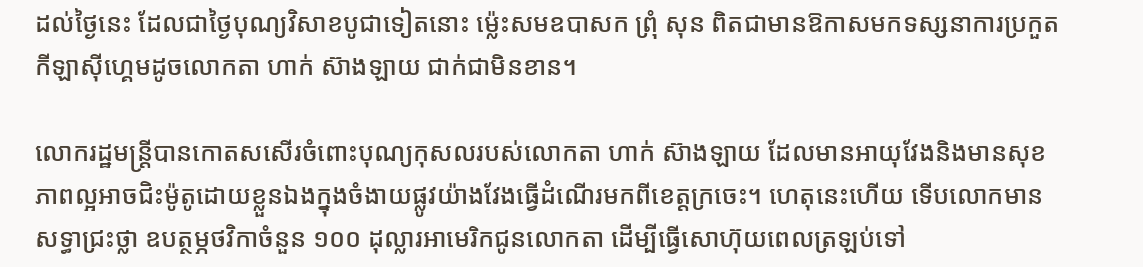ដល់ថ្ងៃនេះ ដែលជាថ្ងៃបុណ្យវិសាខបូជាទៀតនោះ ម៉្លេះសមឧបាសក ព្រុំ សុន ពិតជាមានឱកាសមកទស្សនាការប្រកួតកីឡាស៊ីហ្គេមដូចលោកតា ហាក់ ស៊ាងឡាយ ជាក់ជាមិនខាន។

លោករដ្ឋមន្ត្រីបានកោតសសើរចំពោះបុណ្យកុសលរបស់លោកតា ហាក់ ស៊ាងឡាយ ដែលមានអាយុវែងនិងមានសុខភាពល្អអាចជិះម៉ូតូដោយខ្លួនឯងក្នុងចំងាយផ្លូវយ៉ាងវែងធ្វើដំណើរមកពីខេត្តក្រចេះ។ ហេតុនេះហើយ ទើបលោកមានសទ្ធាជ្រះថ្លា ឧបត្ថម្ភថវិកាចំនួន ១០០ ដុល្លារអាមេរិកជូនលោកតា ដើម្បីធ្វើសោហ៊ុយពេលត្រឡប់ទៅ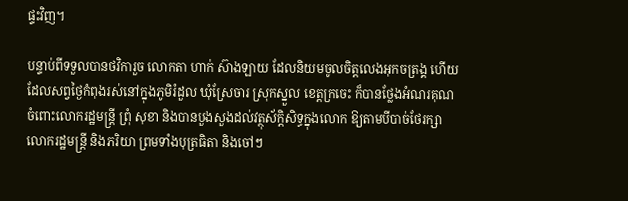ផ្ទះវិញ។

បន្ទាប់ពីទទួលបានថវិការួច លោកតា ហាក់ ស៊ាងឡាយ ដែលនិយមចូលចិត្តលេងអុកចត្រង្គ ហើយដែលសព្វថ្ងៃកំពុងរស់នៅក្នុងភូមិរំដួល ឃុំស្រែចារ ស្រុកស្នួល ខេត្តក្រចេះ ក៏បានថ្លែងអំណរគុណចំពោះលោករដ្ឋមន្ត្រី ព្រុំ សុខា និងបានបួងសួងដល់វត្ថុស័ក្តិសិទ្ធក្នុងលោក ឱ្យតាមបីបាច់ថែរក្សាលោករដ្ឋមន្ត្រី និងភរិយា ព្រមទាំងបុត្រធិតា និងចៅៗ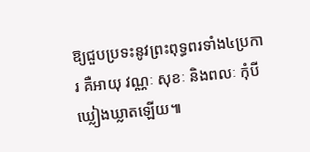ឱ្យជួបប្រទះនូវព្រះពុទ្ធពរទាំង៤ប្រការ គឺអាយុ វណ្ណៈ សុខៈ និងពលៈ កុំបីឃ្លៀងឃ្លាតឡើយ៕